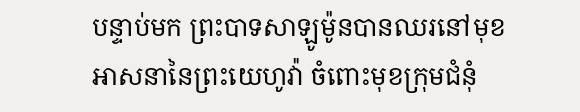បន្ទាប់មក ព្រះបាទសាឡូម៉ូនបានឈរនៅមុខអាសនានៃព្រះយេហូវ៉ា ចំពោះមុខក្រុមជំនុំ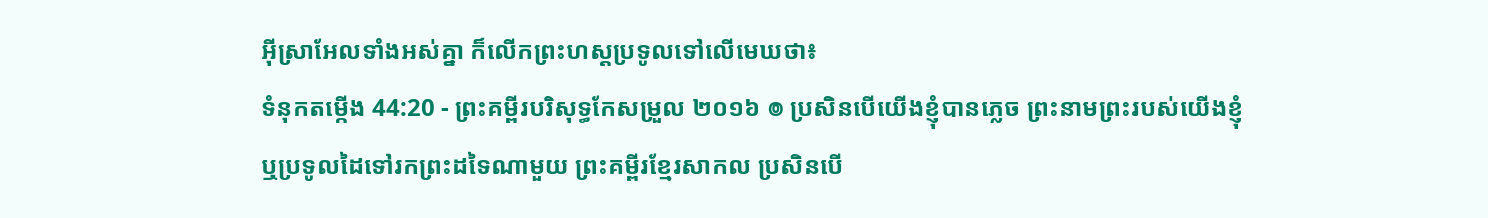អ៊ីស្រាអែលទាំងអស់គ្នា ក៏លើកព្រះហស្តប្រទូលទៅលើមេឃថា៖
ទំនុកតម្កើង 44:20 - ព្រះគម្ពីរបរិសុទ្ធកែសម្រួល ២០១៦ ៙ ប្រសិនបើយើងខ្ញុំបានភ្លេច ព្រះនាមព្រះរបស់យើងខ្ញុំ ឬប្រទូលដៃទៅរកព្រះដទៃណាមួយ ព្រះគម្ពីរខ្មែរសាកល ប្រសិនបើ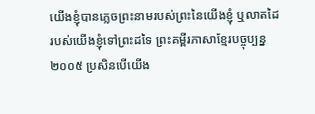យើងខ្ញុំបានភ្លេចព្រះនាមរបស់ព្រះនៃយើងខ្ញុំ ឬលាតដៃរបស់យើងខ្ញុំទៅព្រះដទៃ ព្រះគម្ពីរភាសាខ្មែរបច្ចុប្បន្ន ២០០៥ ប្រសិនបើយើង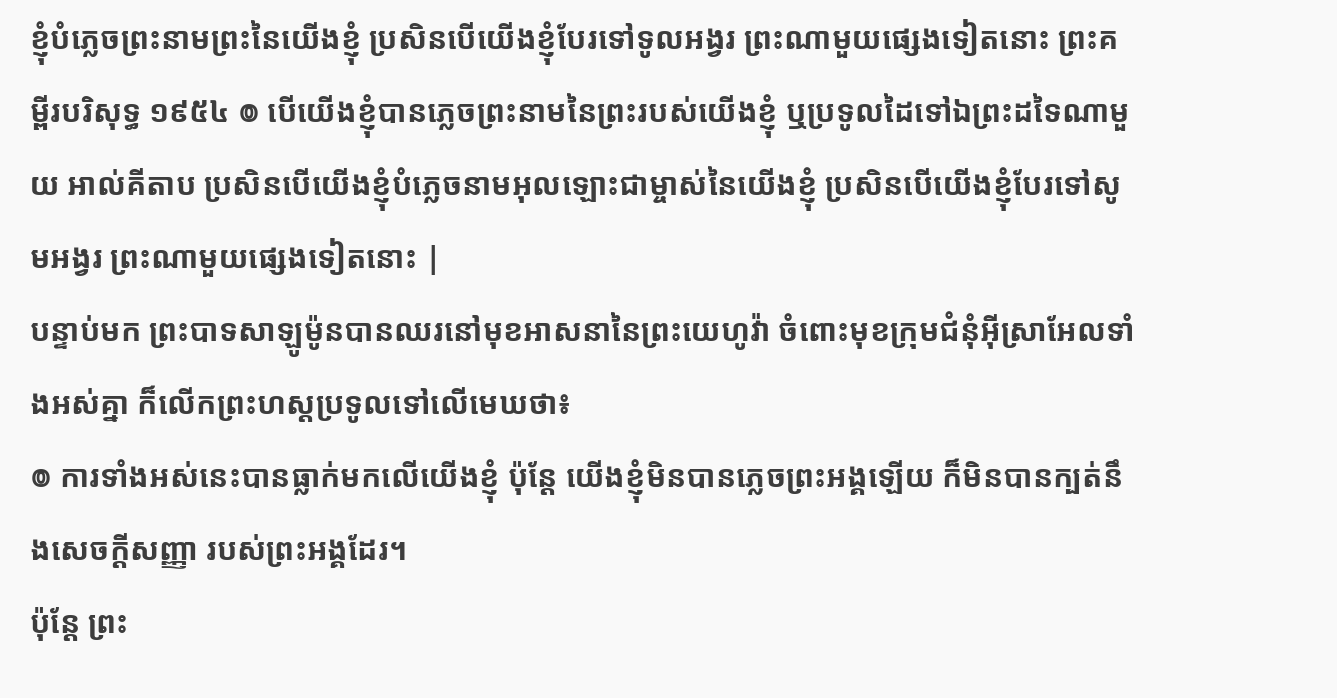ខ្ញុំបំភ្លេចព្រះនាមព្រះនៃយើងខ្ញុំ ប្រសិនបើយើងខ្ញុំបែរទៅទូលអង្វរ ព្រះណាមួយផ្សេងទៀតនោះ ព្រះគម្ពីរបរិសុទ្ធ ១៩៥៤ ៙ បើយើងខ្ញុំបានភ្លេចព្រះនាមនៃព្រះរបស់យើងខ្ញុំ ឬប្រទូលដៃទៅឯព្រះដទៃណាមួយ អាល់គីតាប ប្រសិនបើយើងខ្ញុំបំភ្លេចនាមអុលឡោះជាម្ចាស់នៃយើងខ្ញុំ ប្រសិនបើយើងខ្ញុំបែរទៅសូមអង្វរ ព្រះណាមួយផ្សេងទៀតនោះ |
បន្ទាប់មក ព្រះបាទសាឡូម៉ូនបានឈរនៅមុខអាសនានៃព្រះយេហូវ៉ា ចំពោះមុខក្រុមជំនុំអ៊ីស្រាអែលទាំងអស់គ្នា ក៏លើកព្រះហស្តប្រទូលទៅលើមេឃថា៖
៙ ការទាំងអស់នេះបានធ្លាក់មកលើយើងខ្ញុំ ប៉ុន្តែ យើងខ្ញុំមិនបានភ្លេចព្រះអង្គឡើយ ក៏មិនបានក្បត់នឹងសេចក្ដីសញ្ញា របស់ព្រះអង្គដែរ។
ប៉ុន្តែ ព្រះ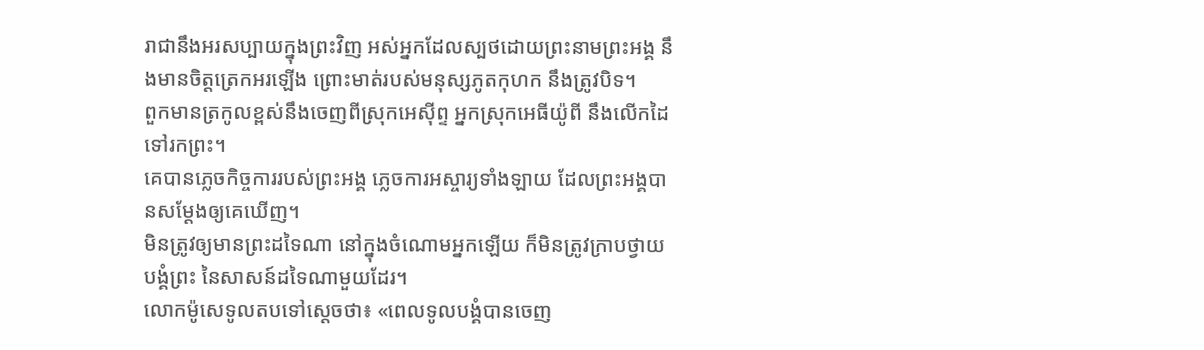រាជានឹងអរសប្បាយក្នុងព្រះវិញ អស់អ្នកដែលស្បថដោយព្រះនាមព្រះអង្គ នឹងមានចិត្តត្រេកអរឡើង ព្រោះមាត់របស់មនុស្សភូតកុហក នឹងត្រូវបិទ។
ពួកមានត្រកូលខ្ពស់នឹងចេញពីស្រុកអេស៊ីព្ទ អ្នកស្រុកអេធីយ៉ូពី នឹងលើកដៃទៅរកព្រះ។
គេបានភ្លេចកិច្ចការរបស់ព្រះអង្គ ភ្លេចការអស្ចារ្យទាំងឡាយ ដែលព្រះអង្គបានសម្ដែងឲ្យគេឃើញ។
មិនត្រូវឲ្យមានព្រះដទៃណា នៅក្នុងចំណោមអ្នកឡើយ ក៏មិនត្រូវក្រាបថ្វាយបង្គំព្រះ នៃសាសន៍ដទៃណាមួយដែរ។
លោកម៉ូសេទូលតបទៅស្តេចថា៖ «ពេលទូលបង្គំបានចេញ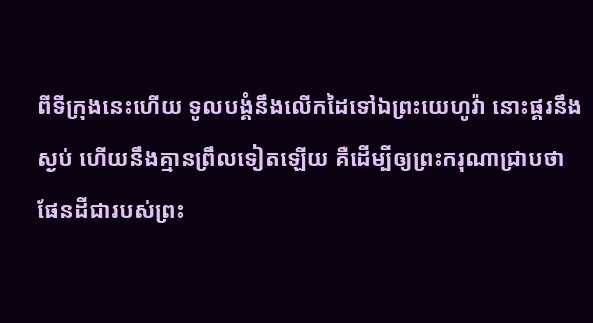ពីទីក្រុងនេះហើយ ទូលបង្គំនឹងលើកដៃទៅឯព្រះយេហូវ៉ា នោះផ្គរនឹងស្ងប់ ហើយនឹងគ្មានព្រឹលទៀតឡើយ គឺដើម្បីឲ្យព្រះករុណាជ្រាបថា ផែនដីជារបស់ព្រះ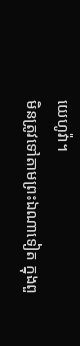យេហូវ៉ា។
មិនត្រូវទៅតាមព្រះឯណាទៀត ក្នុងពួ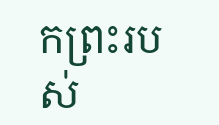កព្រះរបស់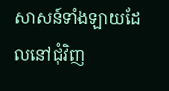សាសន៍ទាំងឡាយដែលនៅជុំវិញ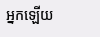អ្នកឡើយ